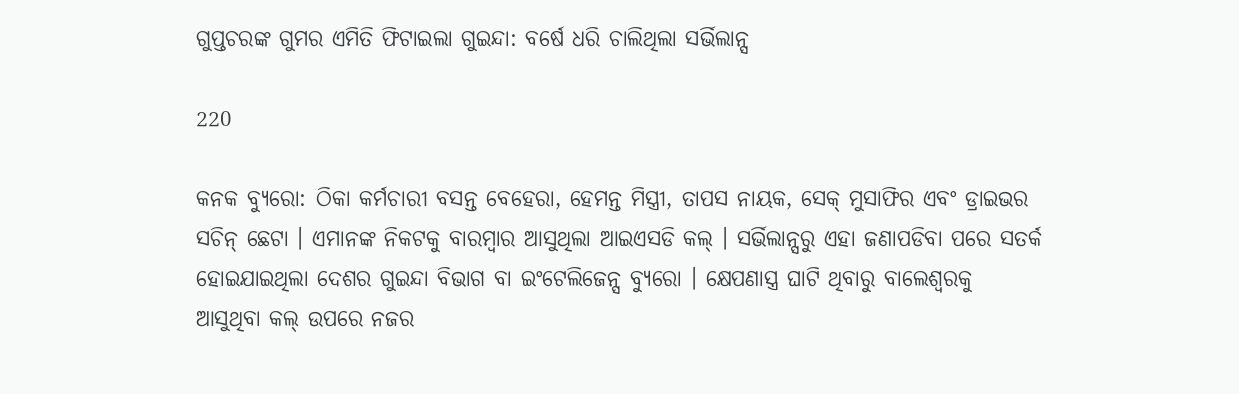ଗୁପ୍ତଚରଙ୍କ ଗୁମର ଏମିତି ଫିଟାଇଲା ଗୁଇନ୍ଦା: ବର୍ଷେ ଧରି ଚାଲିଥିଲା ସର୍ଭିଲାନ୍ସ

220

କନକ ବ୍ୟୁରୋ: ଠିକା କର୍ମଚାରୀ ବସନ୍ତ ବେହେରା, ହେମନ୍ତ ମିସ୍ତ୍ରୀ, ତାପସ ନାୟକ, ସେକ୍ ମୁସାଫିର ଏବଂ ଡ୍ରାଇଭର ସଚିନ୍ ଛେଟା । ଏମାନଙ୍କ ନିକଟକୁ ବାରମ୍ବାର ଆସୁଥିଲା ଆଇଏସଡି କଲ୍ । ସର୍ଭିଲାନ୍ସରୁ ଏହା ଜଣାପଡିବା ପରେ ସତର୍କ ହୋଇଯାଇଥିଲା ଦେଶର ଗୁଇନ୍ଦା ବିଭାଗ ବା ଇଂଟେଲିଜେନ୍ସ ବ୍ୟୁରୋ । କ୍ଷେପଣାସ୍ତ୍ର ଘାଟି ଥିବାରୁ ବାଲେଶ୍ୱରକୁ ଆସୁଥିବା କଲ୍ ଉପରେ ନଜର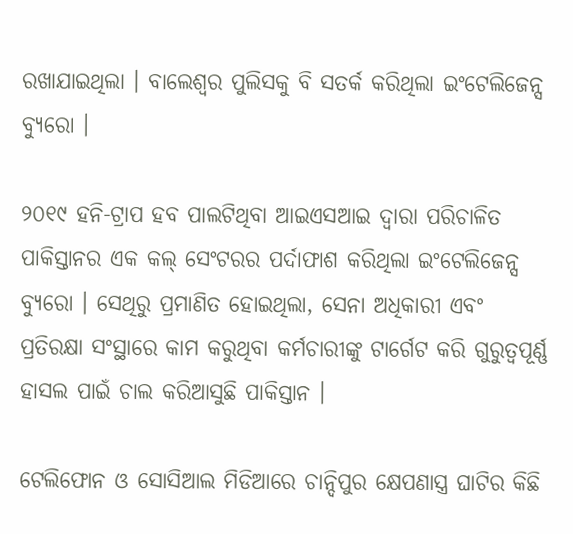ରଖାଯାଇଥିଲା । ବାଲେଶ୍ୱର ପୁଲିସକୁ ବି ସତର୍କ କରିଥିଲା ଇଂଟେଲିଜେନ୍ସ ବ୍ୟୁରୋ ।

୨୦୧୯ ହନି-ଟ୍ରାପ ହବ ପାଲଟିଥିବା ଆଇଏସଆଇ ଦ୍ୱାରା ପରିଚାଳିତ ପାକିସ୍ତାନର ଏକ କଲ୍ ସେଂଟରର ପର୍ଦାଫାଶ କରିଥିଲା ଇଂଟେଲିଜେନ୍ସ ବ୍ୟୁରୋ । ସେଥିରୁ ପ୍ରମାଣିତ ହୋଇଥିଲା, ସେନା ଅଧିକାରୀ ଏବଂ ପ୍ରତିରକ୍ଷା ସଂସ୍ଥାରେ କାମ କରୁଥିବା କର୍ମଚାରୀଙ୍କୁ ଟାର୍ଗେଟ କରି ଗୁରୁତ୍ୱପୂର୍ଣ୍ଣ ହାସଲ ପାଇଁ ଚାଲ କରିଆସୁଛି ପାକିସ୍ତାନ ।

ଟେଲିଫୋନ ଓ ସୋସିଆଲ ମିଡିଆରେ ଚାନ୍ଦିପୁର କ୍ଷେପଣାସ୍ତ୍ର ଘାଟିର କିଛି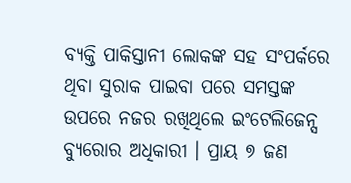ବ୍ୟକ୍ତି ପାକିସ୍ତାନୀ ଲୋକଙ୍କ ସହ ସଂପର୍କରେ ଥିବା ସୁରାକ ପାଇବା ପରେ ସମସ୍ତଙ୍କ ଉପରେ ନଜର ରଖିଥିଲେ ଇଂଟେଲିଜେନ୍ସ ବ୍ୟୁରୋର ଅଧିକାରୀ । ପ୍ରାୟ ୭ ଜଣ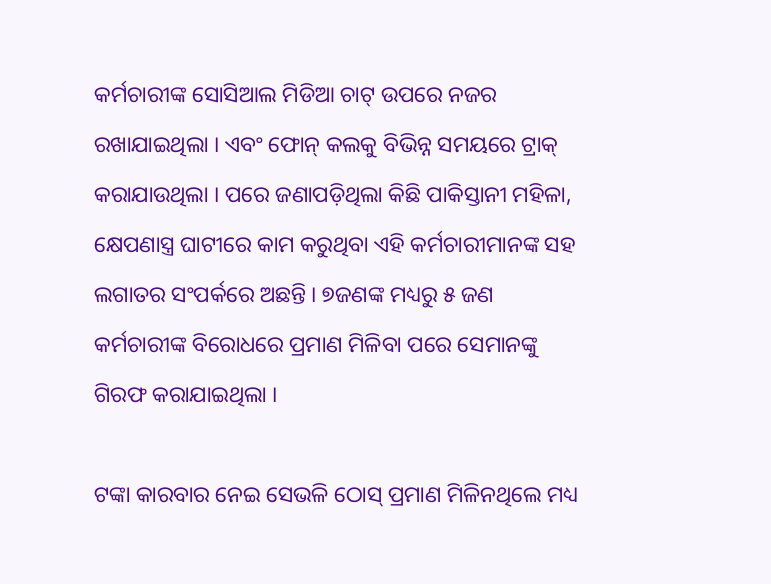କର୍ମଚାରୀଙ୍କ ସୋସିଆଲ ମିଡିଆ ଚାଟ୍ ଉପରେ ନଜର ରଖାଯାଇଥିଲା । ଏବଂ ଫୋନ୍ କଲକୁ ବିଭିନ୍ନ ସମୟରେ ଟ୍ରାକ୍ କରାଯାଉଥିଲା । ପରେ ଜଣାପଡ଼ିଥିଲା କିଛି ପାକିସ୍ତାନୀ ମହିଳା, କ୍ଷେପଣାସ୍ତ୍ର ଘାଟୀରେ କାମ କରୁଥିବା ଏହି କର୍ମଚାରୀମାନଙ୍କ ସହ ଲଗାତର ସଂପର୍କରେ ଅଛନ୍ତି । ୭ଜଣଙ୍କ ମଧ୍ୟରୁ ୫ ଜଣ କର୍ମଚାରୀଙ୍କ ବିରୋଧରେ ପ୍ରମାଣ ମିଳିବା ପରେ ସେମାନଙ୍କୁ ଗିରଫ କରାଯାଇଥିଲା ।

ଟଙ୍କା କାରବାର ନେଇ ସେଭଳି ଠୋସ୍ ପ୍ରମାଣ ମିଳିନଥିଲେ ମଧ୍ୟ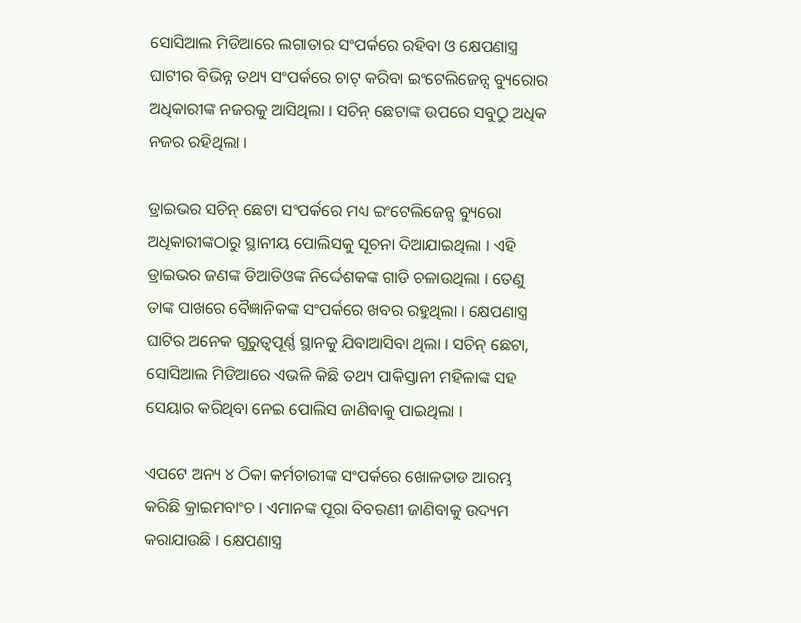ସୋସିଆଲ ମିଡିଆରେ ଲଗାତାର ସଂପର୍କରେ ରହିବା ଓ କ୍ଷେପଣାସ୍ତ୍ର ଘାଟୀର ବିଭିନ୍ନ ତଥ୍ୟ ସଂପର୍କରେ ଚାଟ୍ କରିବା ଇଂଟେଲିଜେନ୍ସ ବ୍ୟୁରୋର ଅଧିକାରୀଙ୍କ ନଜରକୁ ଆସିଥିଲା । ସଚିନ୍ ଛେଟାଙ୍କ ଉପରେ ସବୁଠୁ ଅଧିକ ନଜର ରହିଥିଲା ।

ଡ୍ରାଇଭର ସଚିନ୍ ଛେଟା ସଂପର୍କରେ ମଧ୍ୟ ଇଂଟେଲିଜେନ୍ସ ବ୍ୟୁରୋ ଅଧିକାରୀଙ୍କଠାରୁ ସ୍ଥାନୀୟ ପୋଲିସକୁ ସୂଚନା ଦିଆଯାଇଥିଲା । ଏହି ଡ୍ରାଇଭର ଜଣଙ୍କ ଡିଆଡିଓଙ୍କ ନିର୍ଦ୍ଦେଶକଙ୍କ ଗାଡି ଚଳାଉଥିଲା । ତେଣୁ ତାଙ୍କ ପାଖରେ ବୈଜ୍ଞାନିକଙ୍କ ସଂପର୍କରେ ଖବର ରହୁଥିଲା । କ୍ଷେପଣାସ୍ତ୍ର ଘାଟିର ଅନେକ ଗୁରୁତ୍ୱପୂର୍ଣ୍ଣ ସ୍ଥାନକୁ ଯିବାଆସିବା ଥିଲା । ସଚିନ୍ ଛେଟା, ସୋସିଆଲ ମିଡିଆରେ ଏଭଳି କିଛି ତଥ୍ୟ ପାକିସ୍ତାନୀ ମହିଳାଙ୍କ ସହ ସେୟାର କରିଥିବା ନେଇ ପୋଲିସ ଜାଣିବାକୁ ପାଇଥିଲା ।

ଏପଟେ ଅନ୍ୟ ୪ ଠିକା କର୍ମଚାରୀଙ୍କ ସଂପର୍କରେ ଖୋଳତାଡ ଆରମ୍ଭ କରିଛି କ୍ରାଇମବାଂଚ । ଏମାନଙ୍କ ପୂରା ବିବରଣୀ ଜାଣିବାକୁ ଉଦ୍ୟମ କରାଯାଉଛି । କ୍ଷେପଣାସ୍ତ୍ର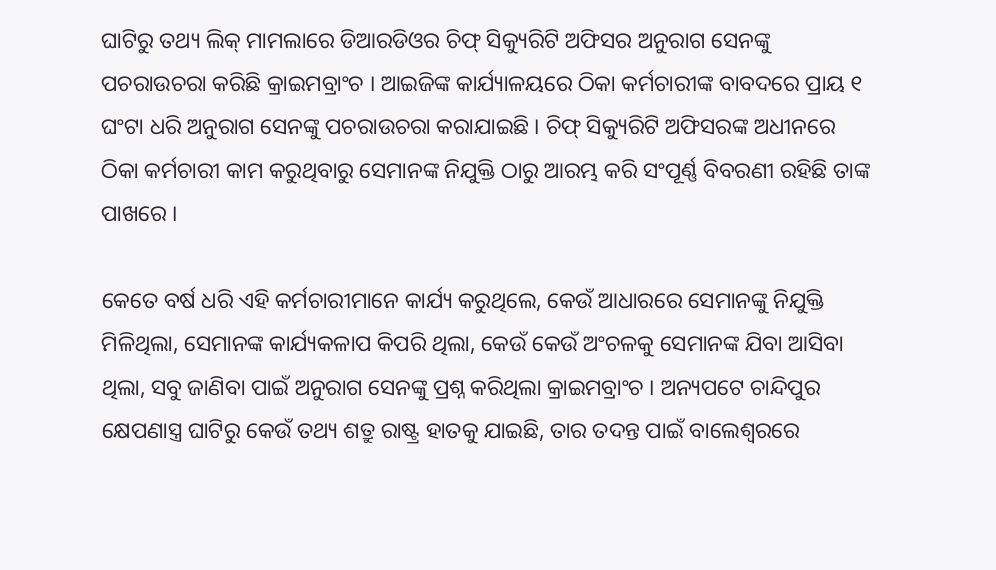ଘାଟିରୁ ତଥ୍ୟ ଲିକ୍ ମାମଲାରେ ଡିଆରଡିଓର ଚିଫ୍ ସିକ୍ୟୁରିଟି ଅଫିସର ଅନୁରାଗ ସେନଙ୍କୁ ପଚରାଉଚରା କରିଛି କ୍ରାଇମବ୍ରାଂଚ । ଆଇଜିଙ୍କ କାର୍ଯ୍ୟାଳୟରେ ଠିକା କର୍ମଚାରୀଙ୍କ ବାବଦରେ ପ୍ରାୟ ୧ ଘଂଟା ଧରି ଅନୁରାଗ ସେନଙ୍କୁ ପଚରାଉଚରା କରାଯାଇଛି । ଚିଫ୍ ସିକ୍ୟୁରିଟି ଅଫିସରଙ୍କ ଅଧୀନରେ ଠିକା କର୍ମଚାରୀ କାମ କରୁଥିବାରୁ ସେମାନଙ୍କ ନିଯୁକ୍ତି ଠାରୁ ଆରମ୍ଭ କରି ସଂପୂର୍ଣ୍ଣ ବିବରଣୀ ରହିଛି ତାଙ୍କ ପାଖରେ ।

କେତେ ବର୍ଷ ଧରି ଏହି କର୍ମଚାରୀମାନେ କାର୍ଯ୍ୟ କରୁଥିଲେ, କେଉଁ ଆଧାରରେ ସେମାନଙ୍କୁ ନିଯୁକ୍ତି ମିଳିଥିଲା, ସେମାନଙ୍କ କାର୍ଯ୍ୟକଳାପ କିପରି ଥିଲା, କେଉଁ କେଉଁ ଅଂଚଳକୁ ସେମାନଙ୍କ ଯିବା ଆସିବା ଥିଲା, ସବୁ ଜାଣିବା ପାଇଁ ଅନୁରାଗ ସେନଙ୍କୁ ପ୍ରଶ୍ନ କରିଥିଲା କ୍ରାଇମବ୍ରାଂଚ । ଅନ୍ୟପଟେ ଚାନ୍ଦିପୁର କ୍ଷେପଣାସ୍ତ୍ର ଘାଟିରୁ କେଉଁ ତଥ୍ୟ ଶତ୍ରୁ ରାଷ୍ଟ୍ର ହାତକୁ ଯାଇଛି, ତାର ତଦନ୍ତ ପାଇଁ ବାଲେଶ୍ୱରରେ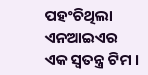ପହଂଚିଥିଲା ଏନଆଇଏର ଏକ ସ୍ୱତନ୍ତ୍ର ଟିମ ।